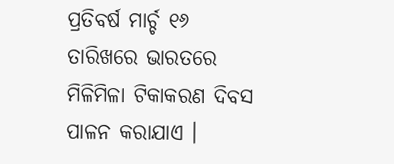ପ୍ରତିବର୍ଷ ମାର୍ଚ୍ଚ ୧୬ ତାରିଖରେ ଭାରତରେ ମିଳିମିଳା ଟିକାକରଣ ଦିବସ ପାଳନ କରାଯାଏ ।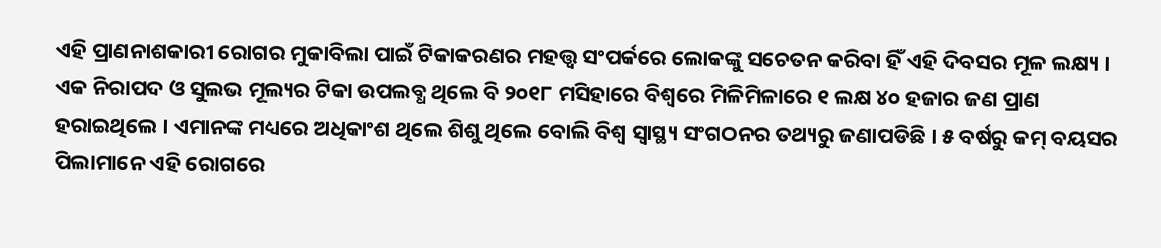ଏହି ପ୍ରାଣନାଶକାରୀ ରୋଗର ମୁକାବିଲା ପାଇଁ ଟିକାକରଣର ମହତ୍ତ୍ୱ ସଂପର୍କରେ ଲୋକଙ୍କୁ ସଚେତନ କରିବା ହିଁ ଏହି ଦିବସର ମୂଳ ଲକ୍ଷ୍ୟ । ଏକ ନିରାପଦ ଓ ସୁଲଭ ମୂଲ୍ୟର ଟିକା ଉପଲବ୍ଧ ଥିଲେ ବି ୨୦୧୮ ମସିହାରେ ବିଶ୍ୱରେ ମିଳିମିଳାରେ ୧ ଲକ୍ଷ ୪୦ ହଜାର ଜଣ ପ୍ରାଣ ହରାଇଥିଲେ । ଏମାନଙ୍କ ମଧ୍ୟରେ ଅଧିକାଂଶ ଥିଲେ ଶିଶୁ ଥିଲେ ବୋଲି ବିଶ୍ୱ ସ୍ୱାସ୍ଥ୍ୟ ସଂଗଠନର ତଥ୍ୟରୁ ଜଣାପଡିଛି । ୫ ବର୍ଷରୁ କମ୍ ବୟସର ପିଲାମାନେ ଏହି ରୋଗରେ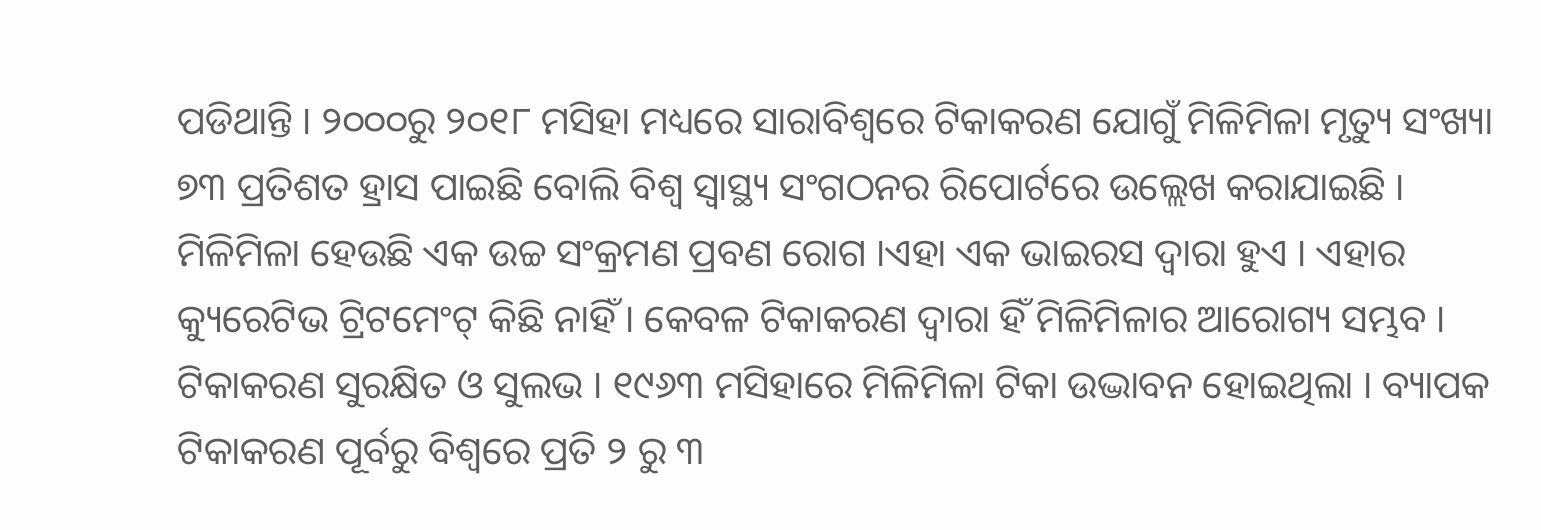ପଡିଥାନ୍ତି । ୨୦୦୦ରୁ ୨୦୧୮ ମସିହା ମଧ୍ୟରେ ସାରାବିଶ୍ୱରେ ଟିକାକରଣ ଯୋଗୁଁ ମିଳିମିଳା ମୃତ୍ୟୁ ସଂଖ୍ୟା ୭୩ ପ୍ରତିଶତ ହ୍ରାସ ପାଇଛି ବୋଲି ବିଶ୍ୱ ସ୍ୱାସ୍ଥ୍ୟ ସଂଗଠନର ରିପୋର୍ଟରେ ଉଲ୍ଲେଖ କରାଯାଇଛି ।
ମିଳିମିଳା ହେଉଛି ଏକ ଉଚ୍ଚ ସଂକ୍ରମଣ ପ୍ରବଣ ରୋଗ ।ଏହା ଏକ ଭାଇରସ ଦ୍ୱାରା ହୁଏ । ଏହାର କ୍ୟୁରେଟିଭ ଟ୍ରିଟମେଂଟ୍ କିଛି ନାହିଁ । କେବଳ ଟିକାକରଣ ଦ୍ୱାରା ହିଁ ମିଳିମିଳାର ଆରୋଗ୍ୟ ସମ୍ଭବ । ଟିକାକରଣ ସୁରକ୍ଷିତ ଓ ସୁଲଭ । ୧୯୬୩ ମସିହାରେ ମିଳିମିଳା ଟିକା ଉଦ୍ଭାବନ ହୋଇଥିଲା । ବ୍ୟାପକ ଟିକାକରଣ ପୂର୍ବରୁ ବିଶ୍ୱରେ ପ୍ରତି ୨ ରୁ ୩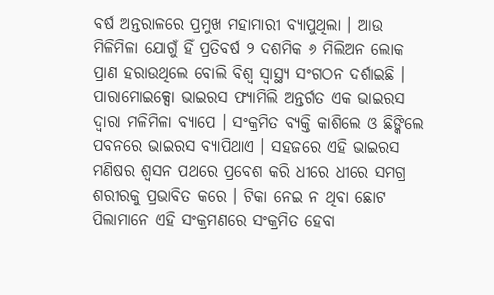ବର୍ଷ ଅନ୍ତରାଳରେ ପ୍ରମୁଖ ମହାମାରୀ ବ୍ୟାପୁଥିଲା । ଆଉ ମିଳିମିଳା ଯୋଗୁଁ ହିଁ ପ୍ରତିବର୍ଷ ୨ ଦଶମିକ ୬ ମିଲିଅନ ଲୋକ ପ୍ରାଣ ହରାଉଥିଲେ ବୋଲି ବିଶ୍ୱ ସ୍ୱାସ୍ଥ୍ୟ ସଂଗଠନ ଦର୍ଶାଇଛି ।
ପାରାମୋଇକ୍ସୋ ଭାଇରସ ଫ୍ୟାମିଲି ଅନ୍ତର୍ଗତ ଏକ ଭାଇରସ ଦ୍ୱାରା ମଳିମିଳା ବ୍ୟାପେ । ସଂକ୍ରମିତ ବ୍ୟକ୍ତି କାଶିଲେ ଓ ଛିଙ୍କିଲେ ପବନରେ ଭାଇରସ ବ୍ୟାପିଥାଏ । ସହଜରେ ଏହି ଭାଇରସ ମଣିଷର ଶ୍ୱସନ ପଥରେ ପ୍ରବେଶ କରି ଧୀରେ ଧୀରେ ସମଗ୍ର ଶରୀରକୁ ପ୍ରଭାବିତ କରେ । ଟିକା ନେଇ ନ ଥିବା ଛୋଟ ପିଲାମାନେ ଏହି ସଂକ୍ରମଣରେ ସଂକ୍ରମିତ ହେବା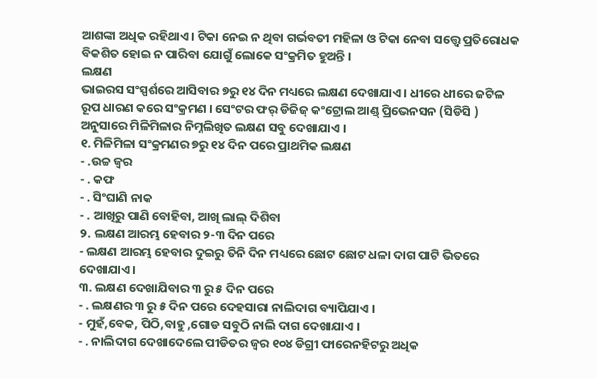ଆଶଙ୍କା ଅଧିକ ରହିଥାଏ । ଟିକା ନେଇ ନ ଥିବା ଗର୍ଭବତୀ ମହିଳା ଓ ଟିକା ନେବା ସତ୍ତ୍ୱେ ପ୍ରତିରୋଧକ ବିକଶିତ ହୋଇ ନ ପାରିବା ଯୋଗୁଁ ଲୋକେ ସଂକ୍ରମିତ ହୁଅନ୍ତି ।
ଲକ୍ଷଣ
ଭାଇରସ ସଂସ୍ପର୍ଶରେ ଆସିବାର ୭ରୁ ୧୪ ଦିନ ମଧ୍ୟରେ ଲକ୍ଷଣ ଦେଖାଯାଏ । ଧୀରେ ଧୀରେ ଜଟିଳ ରୂପ ଧାରଣ କରେ ସଂକ୍ରମଣ । ସେଂଟର ଫର୍ ଡିଜିଜ୍ କଂଟ୍ରୋଲ ଆଣ୍ଡ୍ ପ୍ରିଭେନସନ (ସିଡିସି ) ଅନୁସାରେ ମିଳିମିଳାର ନିମ୍ନଲିଖିତ ଲକ୍ଷଣ ସବୁ ଦେଖାଯାଏ ।
୧. ମିଳିମିଳା ସଂକ୍ରମଣର ୭ରୁ ୧୪ ଦିନ ପରେ ପ୍ରାଥମିକ ଲକ୍ଷଣ
- .ଉଚ୍ଚ ଜ୍ୱର
- . କଫ
- . ସିଂଘାଣି ନାକ
- . ଆଖିରୁ ପାଣି ବୋହିବା, ଆଖି ଲାଲ୍ ଦିଶିବା
୨. ଲକ୍ଷଣ ଆରମ୍ଭ ହେବାର ୨-୩ ଦିନ ପରେ
- ଲକ୍ଷଣ ଆରମ୍ଭ ହେବାର ଦୁଇରୁ ତିନି ଦିନ ମଧ୍ୟରେ ଛୋଟ ଛୋଟ ଧଳା ଦାଗ ପାଟି ଭିତରେ ଦେଖାଯାଏ ।
୩. ଲକ୍ଷଣ ଦେଖାଯିବାର ୩ ରୁ ୫ ଦିନ ପରେ
- . ଲକ୍ଷଣର ୩ ରୁ ୫ ଦିନ ପରେ ଦେହସାରା ନାଲିଦାଗ ବ୍ୟାପିଯାଏ ।
- ମୁହଁ,ବେକ, ପିଠି,ବାହୁ ,ଗୋଡ ସବୁଠି ନାଲି ଦାଗ ଦେଖାଯାଏ ।
- . ନାଲିଦାଗ ଦେଖାଦେଲେ ପୀଡିତର ଜ୍ୱର ୧୦୪ ଡିଗ୍ରୀ ଫାରେନହିଟରୁ ଅଧିକ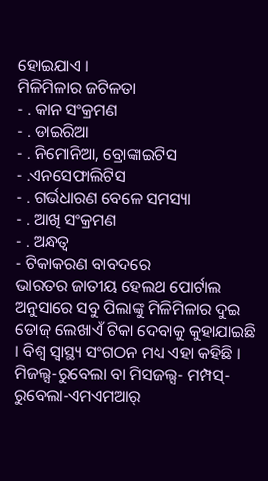ହୋଇଯାଏ ।
ମିଳିମିଳାର ଜଟିଳତା
- . କାନ ସଂକ୍ରମଣ
- . ଡାଇରିଆ
- . ନିମୋନିଆ, ବ୍ରୋଙ୍କାଇଟିସ
- .ଏନସେଫାଲିଟିସ
- . ଗର୍ଭଧାରଣ ବେଳେ ସମସ୍ୟା
- . ଆଖି ସଂକ୍ରମଣ
- . ଅନ୍ଧତ୍ୱ
- ଟିକାକରଣ ବାବଦରେ
ଭାରତର ଜାତୀୟ ହେଲଥ ପୋର୍ଟାଲ ଅନୁସାରେ ସବୁ ପିଲାଙ୍କୁ ମିଳିମିଳାର ଦୁଇ ଡୋଜ୍ ଲେଖାଏଁ ଟିକା ଦେବାକୁ କୁହାଯାଇଛି । ବିଶ୍ୱ ସ୍ୱାସ୍ଥ୍ୟ ସଂଗଠନ ମଧ୍ୟ ଏହା କହିଛି । ମିଜଲ୍ସ-ରୁବେଲା ବା ମିସଜଲ୍ସ- ମମ୍ପସ୍-ରୁବେଲା-ଏମଏମଆର୍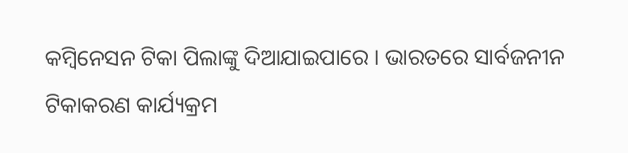କମ୍ବିନେସନ ଟିକା ପିଲାଙ୍କୁ ଦିଆଯାଇପାରେ । ଭାରତରେ ସାର୍ବଜନୀନ ଟିକାକରଣ କାର୍ଯ୍ୟକ୍ରମ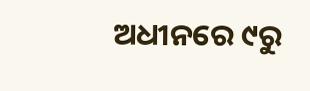ଅଧୀନରେ ୯ରୁ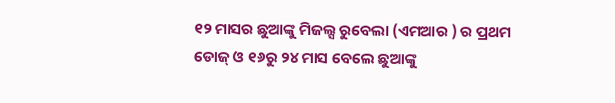୧୨ ମାସର ଛୁଆଙ୍କୁ ମିଜଲ୍ସ ରୁବେଲା (ଏମଆର ) ର ପ୍ରଥମ ଡୋଜ୍ ଓ ୧୬ରୁ ୨୪ ମାସ ବେଲେ ଛୁଆଙ୍କୁ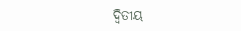ଦ୍ୱିତୀୟ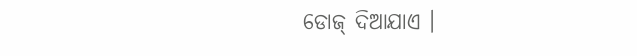ଡୋଜ୍ ଦିଆଯାଏ ।